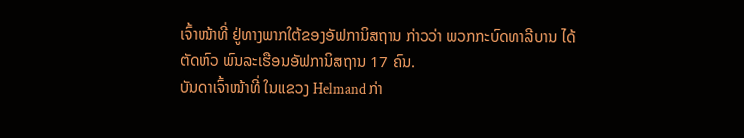ເຈົ້າໜ້າທີ່ ຢູ່ທາງພາກໃຕ້ຂອງອັຟການິສຖານ ກ່າວວ່າ ພວກກະບົດທາລີບານ ໄດ້ຕັດຫົວ ພົນລະເຮືອນອັຟການິສຖານ 17 ຄົນ.
ບັນດາເຈົ້າໜ້າທີ່ ໃນແຂວງ Helmand ກ່າ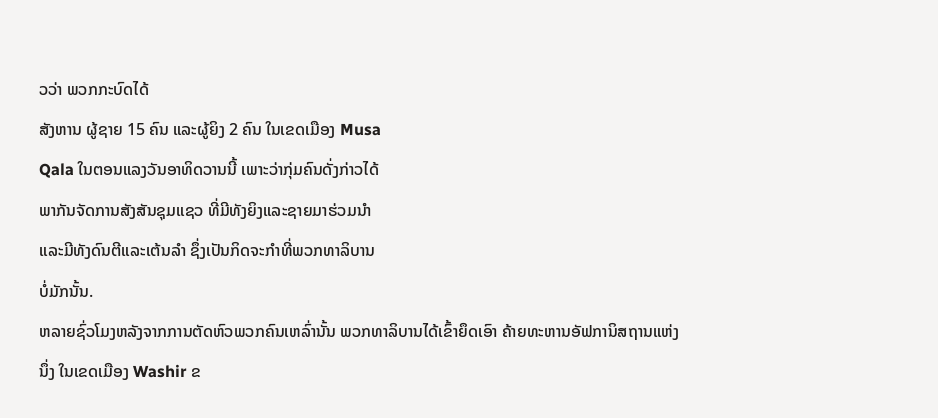ວວ່າ ພວກກະບົດໄດ້
ສັງຫານ ຜູ້ຊາຍ 15 ຄົນ ແລະຜູ້ຍິງ 2 ຄົນ ໃນເຂດເມືອງ Musa
Qala ໃນຕອນແລງວັນອາທິດວານນີ້ ເພາະວ່າກຸ່ມຄົນດັ່ງກ່າວໄດ້
ພາກັນຈັດການສັງສັນຊຸມແຊວ ທີ່ມີທັງຍິງແລະຊາຍມາຮ່ວມນໍາ
ແລະມີທັງດົນຕີແລະເຕ້ນລໍາ ຊຶ່ງເປັນກິດຈະກໍາທີ່ພວກທາລິບານ
ບໍ່ມັກນັ້ນ.
ຫລາຍຊົ່ວໂມງຫລັງຈາກການຕັດຫົວພວກຄົນເຫລົ່ານັ້ນ ພວກທາລິບານໄດ້ເຂົ້າຍຶດເອົາ ຄ້າຍທະຫານອັຟການິສຖານແຫ່ງນຶ່ງ ໃນເຂດເມືອງ Washir ຂ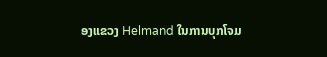ອງແຂວງ Helmand ໃນການບຸກໂຈມ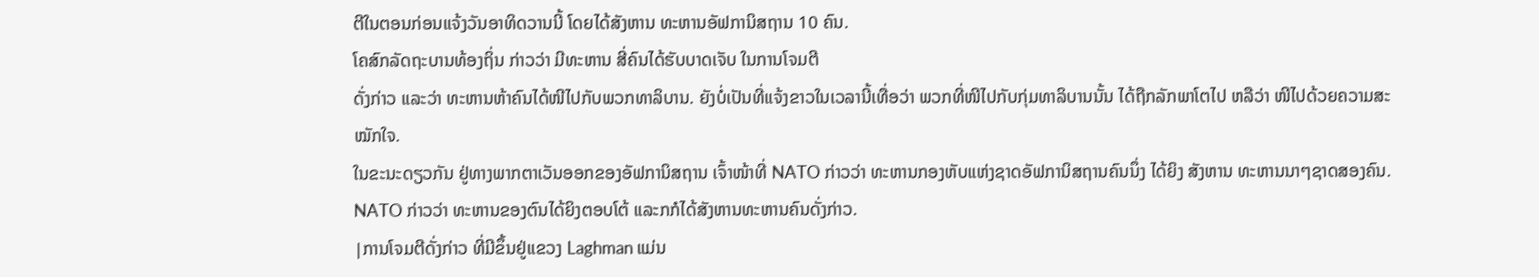ຕີໃນຕອນກ່ອນແຈ້ງວັນອາທິດວານນີ້ ໂດຍໄດ້ສັງຫານ ທະຫານອັຟການິສຖານ 10 ຄົນ.
ໂຄສົກລັດຖະບານທ້ອງຖິ່ນ ກ່າວວ່າ ມີທະຫານ ສີ່ຄົນໄດ້ຮັບບາດເຈັບ ໃນການໂຈມຕີ
ດັ່ງກ່າວ ແລະວ່າ ທະຫານຫ້າຄົນໄດ້ໜີໄປກັບພວກທາລິບານ. ຍັງບໍ່ເປັນທີ່ແຈ້ງຂາວໃນເວລານີ້ເທື່ອວ່າ ພວກທີ່ໜີໄປກັບກຸ່ມທາລິບານນັ້ນ ໄດ້ຖືກລັກພາໂຕໄປ ຫລືວ່າ ໜີໄປດ້ວຍຄວາມສະໝັກໃຈ.
ໃນຂະນະດຽວກັນ ຢູ່ທາງພາກຕາເວັນອອກຂອງອັຟການິສຖານ ເຈົ້າໜ້າທີ່ NATO ກ່າວວ່າ ທະຫານກອງຫັບແຫ່ງຊາດອັຟການິສຖານຄົນນຶ່ງ ໄດ້ຍິງ ສັງຫານ ທະຫານນາໆຊາດສອງຄົນ. NATO ກ່າວວ່າ ທະຫານຂອງຕົນໄດ້ຍິງຕອບໂຕ້ ແລະກກໍໄດ້ສັງຫານທະຫານຄົນດັ່ງກ່າວ.
|ການໂຈມຕີດັ່ງກ່າວ ທີ່ມີຂຶ້ນຢູ່ແຂວງ Laghman ແມ່ນ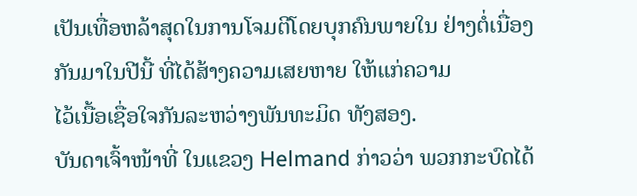ເປັນເທື່ອຫລ້າສຸດໃນການໂຈມຕີໂດຍບຸກຄົນພາຍໃນ ຢ່າງຕໍ່ເນື່ອງກັນມາໃນປີນີ້ ທີ່ໄດ້ສ້າງຄວາມເສຍຫາຍ ໃຫ້ແກ່ຄວາມ
ໄວ້ເນື້ອເຊື່ອໃຈກັນລະຫວ່າງພັນທະມິດ ທັງສອງ.
ບັນດາເຈົ້າໜ້າທີ່ ໃນແຂວງ Helmand ກ່າວວ່າ ພວກກະບົດໄດ້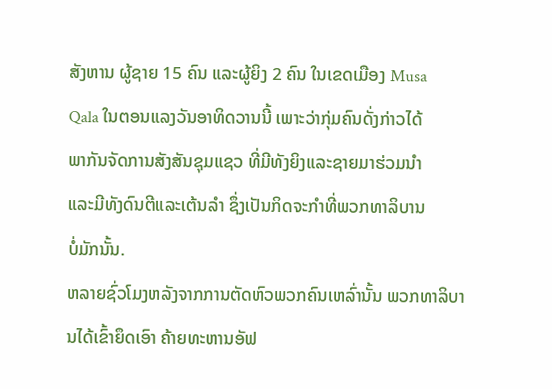ສັງຫານ ຜູ້ຊາຍ 15 ຄົນ ແລະຜູ້ຍິງ 2 ຄົນ ໃນເຂດເມືອງ Musa
Qala ໃນຕອນແລງວັນອາທິດວານນີ້ ເພາະວ່າກຸ່ມຄົນດັ່ງກ່າວໄດ້
ພາກັນຈັດການສັງສັນຊຸມແຊວ ທີ່ມີທັງຍິງແລະຊາຍມາຮ່ວມນໍາ
ແລະມີທັງດົນຕີແລະເຕ້ນລໍາ ຊຶ່ງເປັນກິດຈະກໍາທີ່ພວກທາລິບານ
ບໍ່ມັກນັ້ນ.
ຫລາຍຊົ່ວໂມງຫລັງຈາກການຕັດຫົວພວກຄົນເຫລົ່ານັ້ນ ພວກທາລິບານໄດ້ເຂົ້າຍຶດເອົາ ຄ້າຍທະຫານອັຟ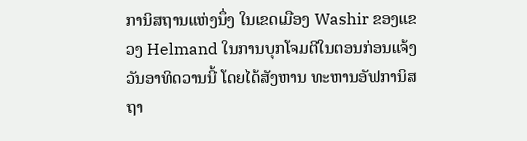ການິສຖານແຫ່ງນຶ່ງ ໃນເຂດເມືອງ Washir ຂອງແຂວງ Helmand ໃນການບຸກໂຈມຕີໃນຕອນກ່ອນແຈ້ງວັນອາທິດວານນີ້ ໂດຍໄດ້ສັງຫານ ທະຫານອັຟການິສຖາ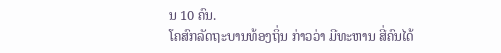ນ 10 ຄົນ.
ໂຄສົກລັດຖະບານທ້ອງຖິ່ນ ກ່າວວ່າ ມີທະຫານ ສີ່ຄົນໄດ້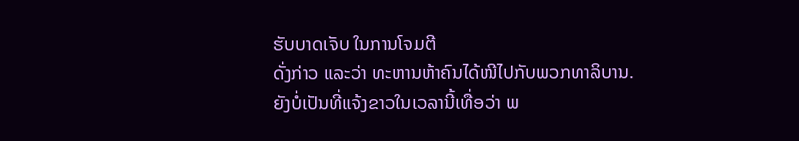ຮັບບາດເຈັບ ໃນການໂຈມຕີ
ດັ່ງກ່າວ ແລະວ່າ ທະຫານຫ້າຄົນໄດ້ໜີໄປກັບພວກທາລິບານ. ຍັງບໍ່ເປັນທີ່ແຈ້ງຂາວໃນເວລານີ້ເທື່ອວ່າ ພ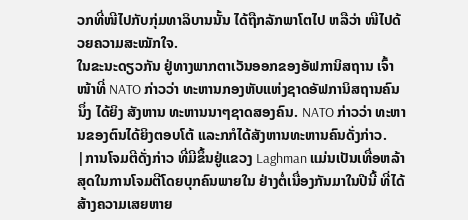ວກທີ່ໜີໄປກັບກຸ່ມທາລິບານນັ້ນ ໄດ້ຖືກລັກພາໂຕໄປ ຫລືວ່າ ໜີໄປດ້ວຍຄວາມສະໝັກໃຈ.
ໃນຂະນະດຽວກັນ ຢູ່ທາງພາກຕາເວັນອອກຂອງອັຟການິສຖານ ເຈົ້າໜ້າທີ່ NATO ກ່າວວ່າ ທະຫານກອງຫັບແຫ່ງຊາດອັຟການິສຖານຄົນນຶ່ງ ໄດ້ຍິງ ສັງຫານ ທະຫານນາໆຊາດສອງຄົນ. NATO ກ່າວວ່າ ທະຫານຂອງຕົນໄດ້ຍິງຕອບໂຕ້ ແລະກກໍໄດ້ສັງຫານທະຫານຄົນດັ່ງກ່າວ.
|ການໂຈມຕີດັ່ງກ່າວ ທີ່ມີຂຶ້ນຢູ່ແຂວງ Laghman ແມ່ນເປັນເທື່ອຫລ້າສຸດໃນການໂຈມຕີໂດຍບຸກຄົນພາຍໃນ ຢ່າງຕໍ່ເນື່ອງກັນມາໃນປີນີ້ ທີ່ໄດ້ສ້າງຄວາມເສຍຫາຍ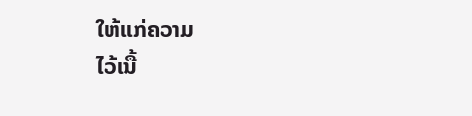ໃຫ້ແກ່ຄວາມ
ໄວ້ເນື້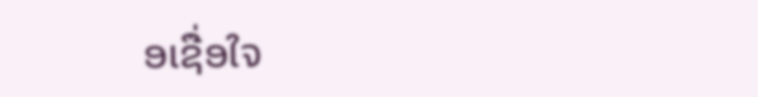ອເຊື່ອໃຈ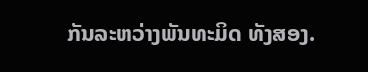ກັນລະຫວ່າງພັນທະມິດ ທັງສອງ.